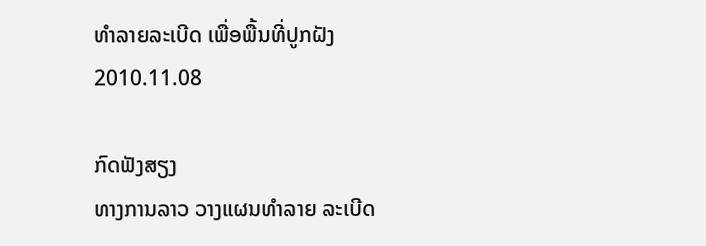ທໍາລາຍລະເບີດ ເພື່ອພື້ນທີ່ປູກຝັງ
2010.11.08

ກົດຟັງສຽງ
ທາງການລາວ ວາງແຜນທໍາລາຍ ລະເບີດ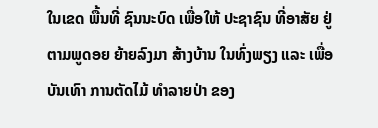ໃນເຂດ ພື້ນທີ່ ຊົນນະບົດ ເພື່ອໃຫ້ ປະຊາຊົນ ທີ່ອາສັຍ ຢູ່ຕາມພູດອຍ ຍ້າຍລົງມາ ສ້າງບ້ານ ໃນທົ່ງພຽງ ແລະ ເພື່ອບັນເທົາ ການຕັດໄມ້ ທໍາລາຍປ່າ ຂອງ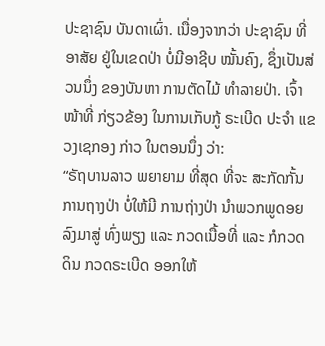ປະຊາຊົນ ບັນດາເຜົ່າ. ເນື່ອງຈາກວ່າ ປະຊາຊົນ ທີ່ອາສັຍ ຢູ່ໃນເຂດປ່າ ບໍ່ມີອາຊີບ ໝັ້ນຄົງ, ຊຶ່ງເປັນສ່ວນນຶ່ງ ຂອງບັນຫາ ການຕັດໄມ້ ທໍາລາຍປ່າ. ເຈົ້າໜ້າທີ່ ກ່ຽວຂ້ອງ ໃນການເກັບກູ້ ຣະເບີດ ປະຈໍາ ແຂວງເຊກອງ ກ່າວ ໃນຕອນນຶ່ງ ວ່າ:
“ຣັຖບານລາວ ພຍາຍາມ ທີ່ສຸດ ທີ່ຈະ ສະກັດກັ້ນ ການຖາງປ່າ ບໍ່ໃຫ້ມີ ການຖ່າງປ່າ ນໍາພວກພູດອຍ ລົງມາສູ່ ທົ່ງພຽງ ແລະ ກວດເນື້ອທີ່ ແລະ ກໍກວດດິນ ກວດຣະເບີດ ອອກໃຫ້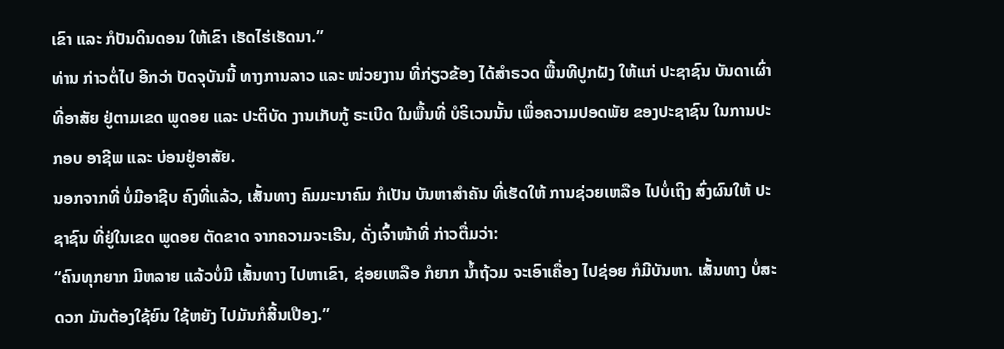ເຂົາ ແລະ ກໍປັນດິນດອນ ໃຫ້ເຂົາ ເຮັດໄຮ່ເຮັດນາ.”
ທ່ານ ກ່າວຕໍ່ໄປ ອີກວ່າ ປັດຈຸບັນນີ້ ທາງການລາວ ແລະ ໜ່ວຍງານ ທີ່ກ່ຽວຂ້ອງ ໄດ້ສໍາຣວດ ພື້ນທີປູກຝັງ ໃຫ້ແກ່ ປະຊາຊົນ ບັນດາເຜົ່າ ທີ່ອາສັຍ ຢູ່ຕາມເຂດ ພູດອຍ ແລະ ປະຕິບັດ ງານເກັບກູ້ ຣະເບີດ ໃນພື້ນທີ່ ບໍຣິເວນນັ້ນ ເພື່ອຄວາມປອດພັຍ ຂອງປະຊາຊົນ ໃນການປະກອບ ອາຊີພ ແລະ ບ່ອນຢູ່ອາສັຍ.
ນອກຈາກທີ່ ບໍ່ມີອາຊີບ ຄົງທີ່ແລ້ວ, ເສັ້ນທາງ ຄົມມະນາຄົມ ກໍເປັນ ບັນຫາສໍາຄັນ ທີ່ເຮັດໃຫ້ ການຊ່ວຍເຫລືອ ໄປບໍ່ເຖິງ ສົ່ງຜົນໃຫ້ ປະຊາຊົນ ທີ່ຢູ່ໃນເຂດ ພູດອຍ ຕັດຂາດ ຈາກຄວາມຈະເຣີນ, ດັ່ງເຈົ້າໜ້າທີ່ ກ່າວຕື່ມວ່າ:
“ຄົນທຸກຍາກ ມີຫລາຍ ແລ້ວບໍ່ມີ ເສັ້ນທາງ ໄປຫາເຂົາ, ຊ່ອຍເຫລືອ ກໍຍາກ ນໍ້າຖ້ວມ ຈະເອົາເຄື່ອງ ໄປຊ່ອຍ ກໍມີບັນຫາ. ເສັ້ນທາງ ບໍ່ສະດວກ ມັນຕ້ອງໃຊ້ຍົນ ໃຊ້ຫຍັງ ໄປມັນກໍສີ້ນເປືອງ.”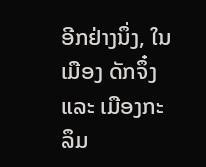ອີກຢ່າງນຶ່ງ, ໃນເມືອງ ດັກຈຶ໋ງ ແລະ ເມືອງກະລຶມ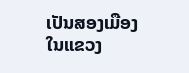ເປັນສອງເມືອງ ໃນແຂວງ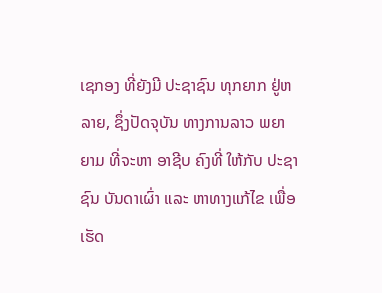ເຊກອງ ທີ່ຍັງມີ ປະຊາຊົນ ທຸກຍາກ ຢູ່ຫລາຍ, ຊຶ່ງປັດຈຸບັນ ທາງການລາວ ພຍາຍາມ ທີ່ຈະຫາ ອາຊີບ ຄົງທີ່ ໃຫ້ກັບ ປະຊາຊົນ ບັນດາເຜົ່າ ແລະ ຫາທາງແກ້ໄຂ ເພື່ອເຮັດ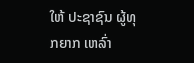ໃຫ້ ປະຊາຊົນ ຜູ້ທຸກຍາກ ເຫລົ່າ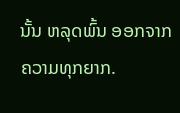ນັ້ນ ຫລຸດພົ້ນ ອອກຈາກ ຄວາມທຸກຍາກ.